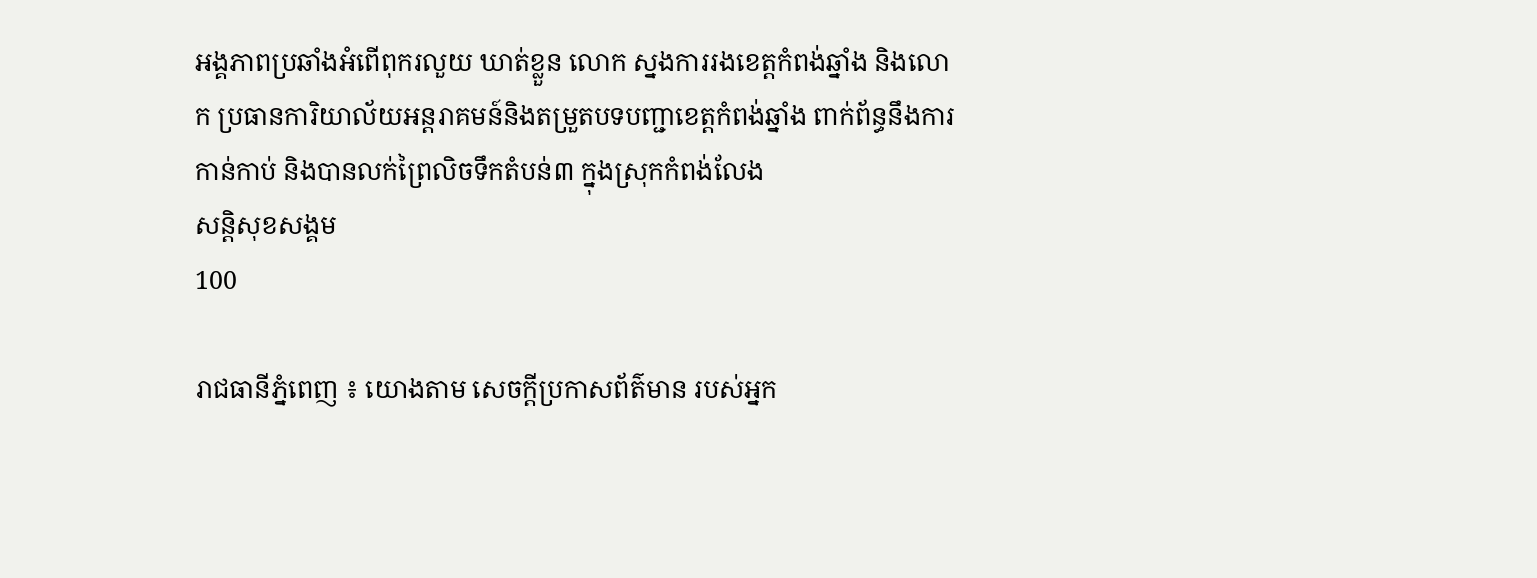អង្គភាពប្រឆាំងអំពើពុករលួយ ឃាត់ខ្លួន លោក ស្នងការរងខេត្តកំពង់ឆ្នាំង និងលោក ប្រធានការិយាល័យអន្តរាគមន៍និងតម្រួតបទបញ្ជាខេត្តកំពង់ឆ្នាំង ពាក់ព័ន្ធនឹងការកាន់កាប់ និងបានលក់ព្រៃលិចទឹកតំបន់៣ ក្នុងស្រុកកំពង់លែង
សន្តិសុខសង្គម
100

រាជធានីភ្នំពេញ ៖ យោងតាម សេចក្ដីប្រកាសព័ត៌មាន របស់អ្នក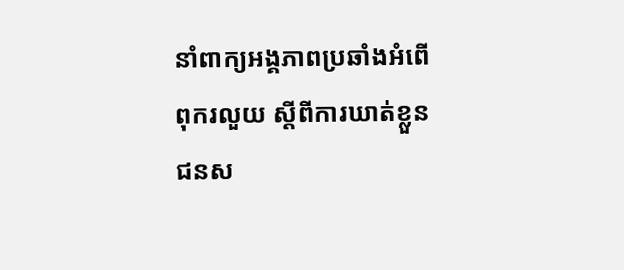នាំពាក្យអង្គភាពប្រឆាំងអំពើពុករលួយ ស្ដីពីការឃាត់ខ្លួន ជនស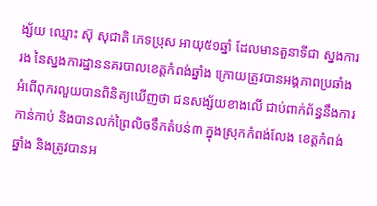ង្ស័យ ឈ្មោះ ស៊ុ សុជាតិ ភេទប្រុស អាយុ៥១ឆ្នាំ ដែលមានតួនាទីជា ស្នងការរង នៃស្នងការដ្ឋាននគរបាលខេត្តកំពង់ឆ្នាំង ក្រោយត្រូវបានអង្គភាពប្រឆាំងអំពើពុករលួយបានពិនិត្យឃើញថា ជនសង្ស័យខាងលើ ជាប់ពាក់ព័ន្ធនឹងការកាន់កាប់ និងបានលក់ព្រៃលិចទឹកតំបន់៣ ក្នុងស្រុកកំពង់លែង ខេត្តកំពង់ឆ្នាំង និងត្រូវបានអ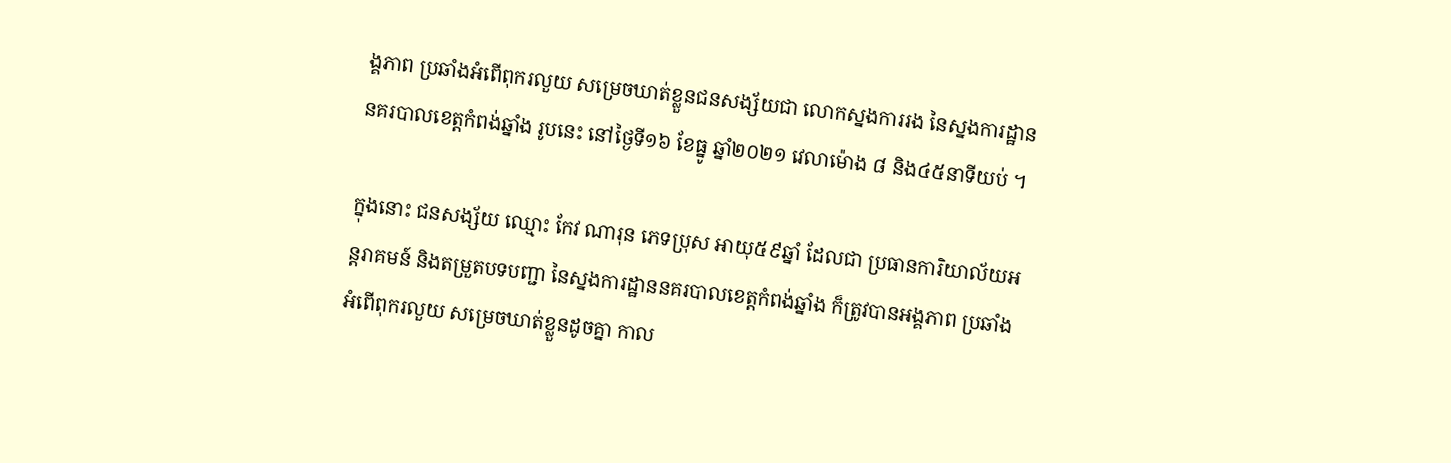ង្គភាព ប្រឆាំងអំពើពុករលួយ សម្រេចឃាត់ខ្លួនជនសង្ស័យជា លោកស្នងការរង នៃស្នងការដ្ឋាននគរបាលខេត្តកំពង់ឆ្នាំង រូបនេះ នៅថ្ងៃទី១៦ ខែធ្នូ ឆ្នាំ២០២១ វេលាម៉ោង ៨ និង៤៥នាទីយប់ ។

ក្នុងនោះ ជនសង្ស័យ ឈ្មោះ កែវ ណារុន ភេទប្រុស អាយុ៥៩ឆ្នាំ ដែលជា ប្រធានការិយាល័យអន្តរាគមន៍ និងតម្រួតបទបញ្ជា នៃស្នងការដ្ឋាននគរបាលខេត្តកំពង់ឆ្នាំង ក៏ត្រូវបានអង្គភាព ប្រឆាំងអំពើពុករលួយ សម្រេចឃាត់ខ្លួនដូចគ្នា កាល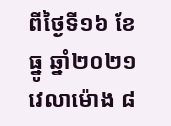ពីថ្ងៃទី១៦ ខែធ្នូ ឆ្នាំ២០២១ វេលាម៉ោង ៨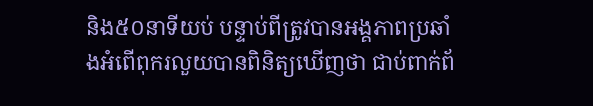និង៥០នាទីយប់ បន្ទាប់ពីត្រូវបានអង្គភាពប្រឆាំងអំពើពុករលួយបានពិនិត្យឃើញថា ជាប់ពាក់ព័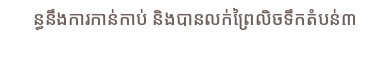ន្ធនឹងការកាន់កាប់ និងបានលក់ព្រៃលិចទឹកតំបន់៣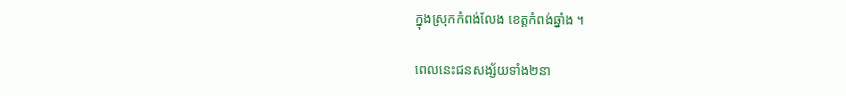ក្នុងស្រុកកំពង់លែង ខេត្តកំពង់ឆ្នាំង ។

ពេលនេះជនសង្ស័យទាំង២នា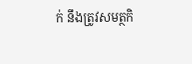ក់ នឹងត្រូវសមត្ថកិ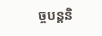ច្ចបន្តនិ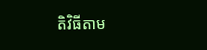តិវិធីតាម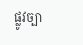ផ្លូវច្បា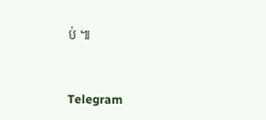ប់ ៕


Telegram